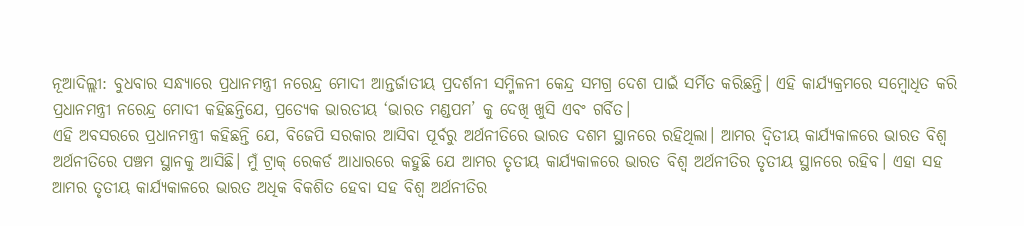ନୂଆଦିଲ୍ଲୀ: ବୁଧବାର ସନ୍ଧ୍ୟାରେ ପ୍ରଧାନମନ୍ତ୍ରୀ ନରେନ୍ଦ୍ର ମୋଦୀ ଆନ୍ତର୍ଜାତୀୟ ପ୍ରଦର୍ଶନୀ ସମ୍ମିଳନୀ କେନ୍ଦ୍ର ସମଗ୍ର ଦେଶ ପାଇଁ ସର୍ମିତ କରିଛନ୍ତି। ଏହି କାର୍ଯ୍ୟକ୍ରମରେ ସମ୍ବୋଧିତ କରି ପ୍ରଧାନମନ୍ତ୍ରୀ ନରେନ୍ଦ୍ର ମୋଦୀ କହିଛନ୍ତିଯେ, ପ୍ରତ୍ୟେକ ଭାରତୀୟ ‘ଭାରତ ମଣ୍ଡପମ’ କୁ ଦେଖି ଖୁସି ଏବଂ ଗର୍ବିତ।
ଏହି ଅବସରରେ ପ୍ରଧାନମନ୍ତ୍ରୀ କହିଛନ୍ତି ଯେ, ବିଜେପି ସରକାର ଆସିବା ପୂର୍ବରୁ ଅର୍ଥନୀତିରେ ଭାରତ ଦଶମ ସ୍ଥାନରେ ରହିଥିଲା। ଆମର ଦ୍ୱିତୀୟ କାର୍ଯ୍ୟକାଳରେ ଭାରତ ବିଶ୍ୱ ଅର୍ଥନୀତିରେ ପଞ୍ଚମ ସ୍ଥାନକୁ ଆସିଛି। ମୁଁ ଟ୍ରାକ୍ ରେକର୍ଡ ଆଧାରରେ କହୁଛି ଯେ ଆମର ତୃତୀୟ କାର୍ଯ୍ୟକାଳରେ ଭାରତ ବିଶ୍ୱ ଅର୍ଥନୀତିର ତୃତୀୟ ସ୍ଥାନରେ ରହିବ। ଏହା ସହ ଆମର ତୃତୀୟ କାର୍ଯ୍ୟକାଳରେ ଭାରତ ଅଧିକ ବିକଶିତ ହେବା ସହ ବିଶ୍ୱ ଅର୍ଥନୀତିର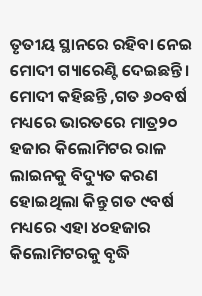ତୃତୀୟ ସ୍ଥାନରେ ରହିବା ନେଇ ମୋଦୀ ଗ୍ୟାରେଣ୍ଟି ଦେଇଛନ୍ତି ।
ମୋଦୀ କହିଛନ୍ତି ,ଗତ ୬୦ବର୍ଷ ମଧ୍ୟରେ ଭାରତରେ ମାତ୍ର୨୦ ହଜାର କିଲୋମିଟର ରାଳ ଲାଇନକୁ ବିଦ୍ୟୁତ କରଣ ହୋଇଥିଲା କିନ୍ତୁ ଗତ ୯ବର୍ଷ ମଧ୍ୟରେ ଏହା ୪୦ହଜାର କିଲୋମିଟରକୁ ବୃଦ୍ଧି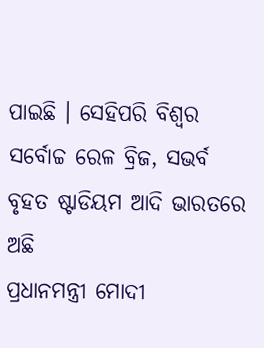ପାଇଛି । ସେହିପରି ବିଶ୍ୱର ସର୍ବୋଚ୍ଚ ରେଳ ବ୍ରିଜ, ସଭର୍ବ ବୃହତ ଷ୍ଟାଡିୟମ ଆଦି ଭାରତରେ ଅଛି
ପ୍ରଧାନମନ୍ତ୍ରୀ ମୋଦୀ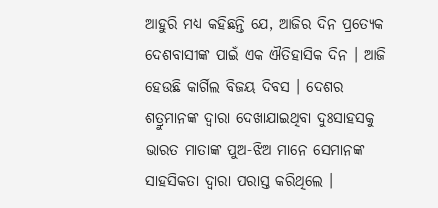ଆହୁରି ମଧ୍ୟ କହିଛନ୍ତି ଯେ, ଆଜିର ଦିନ ପ୍ରତ୍ୟେକ ଦେଶବାସୀଙ୍କ ପାଇଁ ଏକ ଐତିହାସିକ ଦିନ । ଆଜି ହେଉଛି କାର୍ଗିଲ ବିଜୟ ଦିବସ । ଦେଶର ଶତ୍ରୁମାନଙ୍କ ଦ୍ୱାରା ଦେଖାଯାଇଥିବା ଦୁଃସାହସକୁ ଭାରତ ମାତାଙ୍କ ପୁଅ-ଝିଅ ମାନେ ସେମାନଙ୍କ ସାହସିକତା ଦ୍ୱାରା ପରାସ୍ତ କରିଥିଲେ ।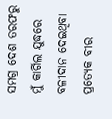ସମଗ୍ର ଦେଶ ତରଫରୁ ମୁଁ କାର୍ଗିଲ ଯୁଦ୍ଧରେ ବଳୀଦାନ ଦେଇଥିବା ପ୍ରତ୍ୟେକ ବୀର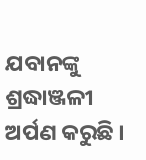ଯବାନଙ୍କୁ ଶ୍ରଦ୍ଧାଞ୍ଜଳୀ ଅର୍ପଣ କରୁଛି ।